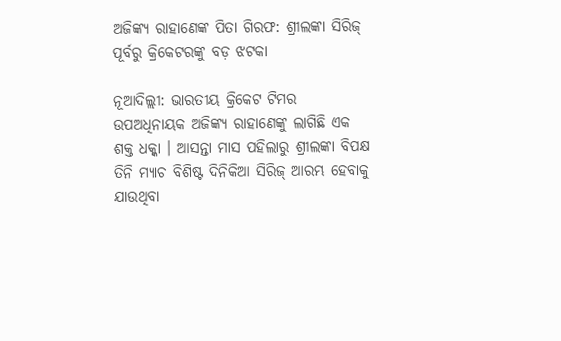ଅଜିଙ୍କ୍ୟ ରାହାଣେଙ୍କ ପିତା ଗିରଫ: ଶ୍ରୀଲଙ୍କା ସିରିଜ୍ ପୂର୍ବରୁ କ୍ରିକେଟରଙ୍କୁ ବଡ଼ ଝଟକା

ନୂଆଦିଲ୍ଲୀ: ଭାରତୀୟ କ୍ରିକେଟ ଟିମର ଉପଅଧିନାୟକ ଅଜିଙ୍କ୍ୟ ରାହାଣେଙ୍କୁ ଲାଗିଛି ଏକ ଶକ୍ତ ଧକ୍କା । ଆସନ୍ତା ମାସ ପହିଲାରୁ ଶ୍ରୀଲଙ୍କା ବିପକ୍ଷ ତିନି ମ୍ୟାଚ ବିଶିଷ୍ଟ ଦିନିକିଆ ସିରିଜ୍ ଆରମ୍ଭ ହେବାକୁ ଯାଉଥିବା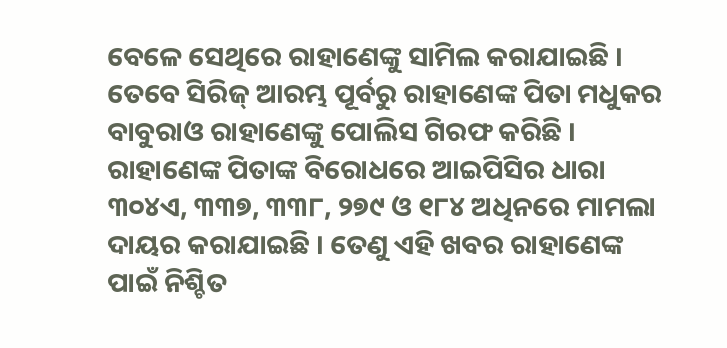ବେଳେ ସେଥିରେ ରାହାଣେଙ୍କୁ ସାମିଲ କରାଯାଇଛି । ତେବେ ସିରିଜ୍ ଆରମ୍ଭ ପୂର୍ବରୁ ରାହାଣେଙ୍କ ପିତା ମଧୁକର ବାବୁରାଓ ରାହାଣେଙ୍କୁ ପୋଲିସ ଗିରଫ କରିଛି । ରାହାଣେଙ୍କ ପିତାଙ୍କ ବିରୋଧରେ ଆଇପିସିର ଧାରା ୩୦୪ଏ, ୩୩୭, ୩୩୮, ୨୭୯ ଓ ୧୮୪ ଅଧିନରେ ମାମଲା ଦାୟର କରାଯାଇଛି । ତେଣୁ ଏହି ଖବର ରାହାଣେଙ୍କ ପାଇଁ ନିଶ୍ଚିତ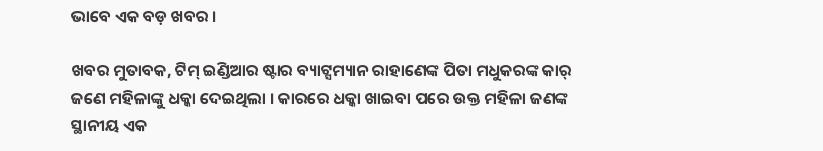ଭାବେ ଏକ ବଡ଼ ଖବର ।

ଖବର ମୁତାବକ, ଟିମ୍ ଇଣ୍ଡିଆର ଷ୍ଟାର ବ୍ୟାଟ୍ସମ୍ୟାନ ରାହାଣେଙ୍କ ପିତା ମଧୁକରଙ୍କ କାର୍ ଜଣେ ମହିଳାଙ୍କୁ ଧକ୍କା ଦେଇଥିଲା । କାରରେ ଧକ୍କା ଖାଇବା ପରେ ଉକ୍ତ ମହିଳା ଜଣଙ୍କ ସ୍ଥାନୀୟ ଏକ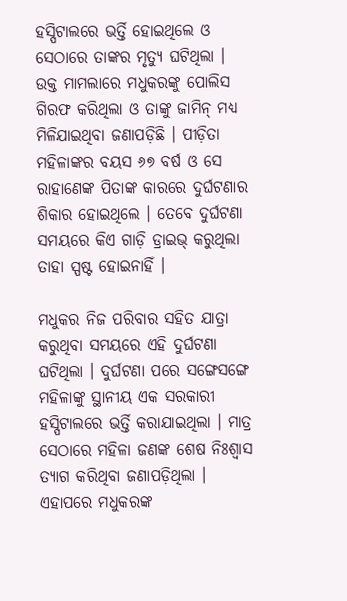ହସ୍ପିଟାଲରେ ଭର୍ତ୍ତି ହୋଇଥିଲେ ଓ ସେଠାରେ ତାଙ୍କର ମୃତ୍ୟୁ ଘଟିଥିଲା । ଉକ୍ତ ମାମଲାରେ ମଧୁକରଙ୍କୁ ପୋଲିସ ଗିରଫ କରିଥିଲା ଓ ତାଙ୍କୁ ଜାମିନ୍ ମଧ୍ୟ ମିଳିଯାଇଥିବା ଜଣାପଡ଼ିଛି । ପୀଡ଼ିତା ମହିଳାଙ୍କର ବୟସ ୬୭ ବର୍ଷ ଓ ସେ ରାହାଣେଙ୍କ ପିତାଙ୍କ କାରରେ ଦୁର୍ଘଟଣାର ଶିକାର ହୋଇଥିଲେ । ତେବେ ଦୁର୍ଘଟଣା ସମୟରେ କିଏ ଗାଡ଼ି ଡ୍ରାଇଭ୍ କରୁଥିଲା ତାହା ସ୍ପଷ୍ଟ ହୋଇନାହିଁ ।

ମଧୁକର ନିଜ ପରିବାର ସହିତ ଯାତ୍ରା କରୁଥିବା ସମୟରେ ଏହି ଦୁର୍ଘଟଣା ଘଟିଥିଲା । ଦୁର୍ଘଟଣା ପରେ ସଙ୍ଗେସଙ୍ଗେ ମହିଳାଙ୍କୁ ସ୍ଥାନୀୟ ଏକ ସରକାରୀ ହସ୍ପିଟାଲରେ ଭର୍ତ୍ତି କରାଯାଇଥିଲା । ମାତ୍ର ସେଠାରେ ମହିଳା ଜଣଙ୍କ ଶେଷ ନିଃଶ୍ୱାସ ତ୍ୟାଗ କରିଥିବା ଜଣାପଡ଼ିଥିଲା । ଏହାପରେ ମଧୁକରଙ୍କ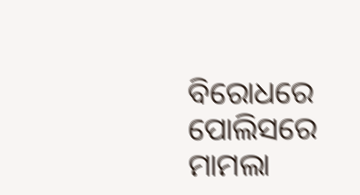ବିରୋଧରେ ପୋଲିସରେ ମାମଲା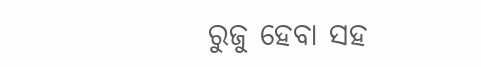ରୁଜୁ ହେବା ସହ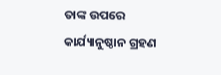ତାଙ୍କ ଉପରେ କାର୍ଯ୍ୟାନୁଷ୍ଠାନ ଗ୍ରହଣ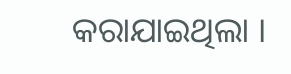କରାଯାଇଥିଲା ।